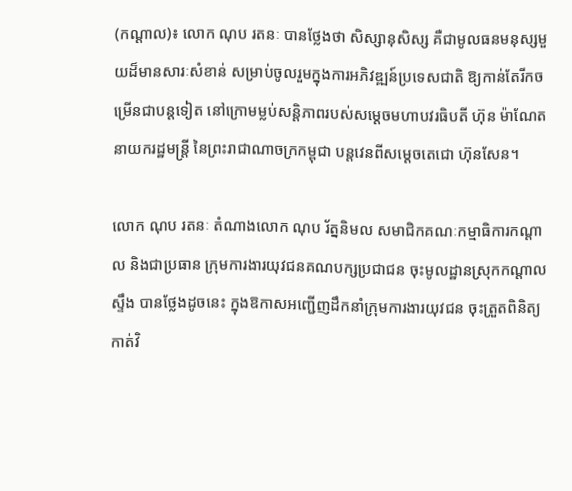(កណ្ដាល)៖ លោក ណុប រតនៈ បានថ្លែងថា សិស្សានុសិស្ស គឺជាមូលធនមនុស្សមួយដ៏មានសារៈសំខាន់ សម្រាប់ចូលរួមក្នុងការអភិវឌ្ឍន៍ប្រទេសជាតិ ឱ្យកាន់តែរីកចម្រើនជាបន្តទៀត នៅក្រោមម្លប់សន្តិភាពរបស់សម្តេចមហាបវរធិបតី ហ៊ុន ម៉ាណែត នាយករដ្ឋមន្ត្រី នៃព្រះរាជាណាចក្រកម្ពុជា បន្តវេនពីសម្តេចតេជោ ហ៊ុនសែន។

លោក ណុប រតនៈ តំណាងលោក ណុប រ័ត្ននិមល សមាជិកគណៈកម្មាធិការកណ្តាល និងជាប្រធាន ក្រុមការងារយុវជនគណបក្សប្រជាជន ចុះមូលដ្ឋានស្រុកកណ្តាលស្ទឹង បានថ្លែងដូចនេះ ក្នុងឱកាសអញ្ជើញដឹកនាំក្រុមការងារយុវជន ចុះត្រួតពិនិត្យកាត់វិ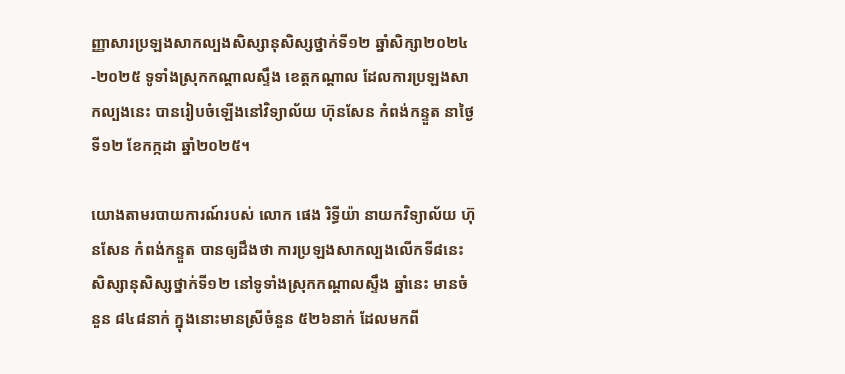ញ្ញាសារប្រឡងសាកល្បងសិស្សានុសិស្សថ្នាក់ទី១២ ឆ្នាំសិក្សា២០២៤-២០២៥ ទូទាំងស្រុកកណ្តាលស្ទឹង ខេត្តកណ្តាល ដែលការប្រឡងសាកល្បងនេះ បានរៀបចំឡើងនៅវិទ្យាល័យ ហ៊ុនសែន កំពង់កន្ទួត នាថ្ងៃទី១២ ខែកក្កដា ឆ្នាំ២០២៥។

យោងតាមរបាយការណ៍របស់ លោក ផេង រិទ្ធីយ៉ា នាយកវិទ្យាល័យ ហ៊ុនសែន កំពង់កន្ទួត បានឲ្យដឹងថា ការប្រឡងសាកល្បងលើកទី៨នេះ សិស្សានុសិស្សថ្នាក់ទី១២ នៅទូទាំងស្រុកកណ្តាលស្ទឹង ឆ្នាំនេះ មានចំនួន ៨៤៨នាក់ ក្នុងនោះមានស្រីចំនួន ៥២៦នាក់ ដែលមកពី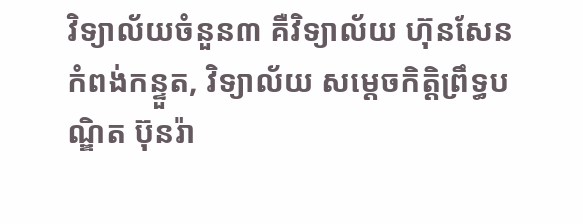វិទ្យាល័យចំនួន៣ គឺវិទ្យាល័យ ហ៊ុនសែន កំពង់កន្ទួត, វិទ្យាល័យ សម្តេចកិត្តិព្រឹទ្ធបណ្ឌិត ប៊ុនរ៉ា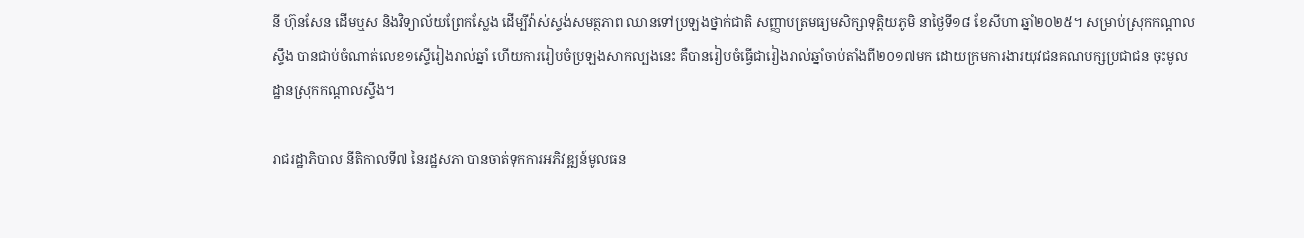នី ហ៊ុនសែន ដើមឬស និងវិទ្យាល័យព្រែកស្លែង ដើម្បីវ៉ាស់ស្ទង់សមត្ថភាព ឈានទៅប្រឡងថ្នាក់ជាតិ សញ្ញាបត្រមធ្យមសិក្សាទុត្តិយភូមិ នាថ្ងៃទី១៨ ខែសីហា ឆ្នាំ២០២៥។ សម្រាប់ស្រុកកណ្តាលស្ទឹង បានជាប់ចំណាត់លេខ១ស្ទើរៀងរាល់ឆ្នាំ ហើយការរៀបចំប្រឡងសាកល្បងនេះ គឺបានរៀបចំធ្វើជារៀងរាល់ឆ្នាំចាប់តាំងពី២០១៧មក ដោយក្រមការងារយុវជនគណបក្សប្រជាជន ចុះមូលដ្ឋានស្រុកកណ្តាលស្ទឹង។

រាជរដ្ឋាភិបាល នីតិកាលទី៧ នៃរដ្ឋសភា បានចាត់ទុកការអភិវឌ្ឍន៍មូលធន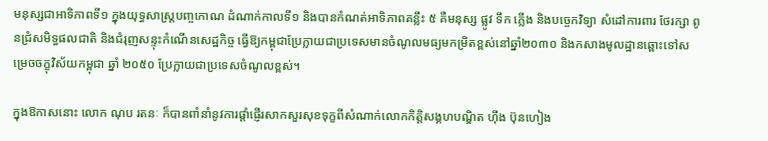មនុស្សជាអាទិភាពទី១ ក្នុងយុទ្ធសាស្រ្តបញ្ចកោណ ដំណាក់កាលទី១ និងបានកំណត់អាទិភាពគន្លឹះ ៥ គឺមនុស្ស ផ្លូវ ទឹក ភ្លើង និងបច្ចេកវិទ្យា សំដៅការពារ ថែរក្សា ពូនជ្រំសមិទ្ធផលជាតិ និងជំរុញសន្ទុះកំណើនសេដ្ឋកិច្ច ធ្វើឱ្យកម្ពុជាប្រែក្លាយជាប្រទេសមានចំណូលមធ្យមកម្រិតខ្ពស់នៅឆ្នាំ២០៣០ និងកសាងមូលដ្ឋានឆ្ពោះទៅសម្រេចចក្ខុវិស័យកម្ពុជា ឆ្នាំ ២០៥០ ប្រែក្លាយជាប្រទេសចំណូលខ្ពស់។

ក្នុងឱកាសនោះ លោក ណុប រតនៈ ក៏បានពាំនាំនូវការផ្តាំផ្ញើរសាកសួរសុខទុក្ខពីសំណាក់លោកកិត្តិសង្គហបណ្ឌិត ហ៊ីង ប៊ុនហៀង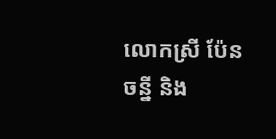លោកស្រី ប៉ែន ចន្នី និង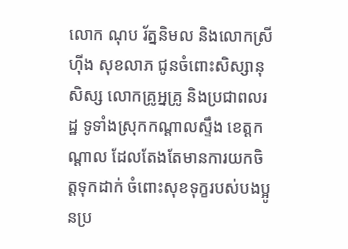លោក ណុប រ័ត្ននិមល និងលោកស្រី ហ៊ីង សុខលាភ ជូនចំពោះសិស្សានុសិស្ស លោកគ្រូអ្នគ្រូ និងប្រជាពលរដ្ឋ ទូទាំងស្រុកកណ្តាលស្ទឹង ខេត្តកណ្តាល ដែលតែងតែមានការយកចិត្តទុកដាក់ ចំពោះសុខទុក្ខរបស់បងប្អូនប្រ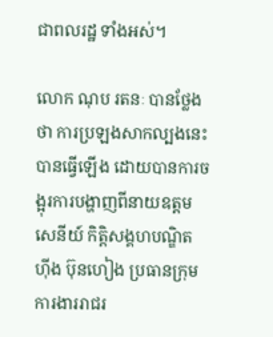ជាពលរដ្ឋ ទាំងអស់។

លោក ណុប រតនៈ បានថ្លែងថា ការប្រឡងសាកល្បងនេះ បានធ្វើឡើង ដោយបានការចង្អុរការបង្ហាញពីនាយឧត្តមសេនីយ៍ កិត្តិសង្គហបណ្ឌិត ហ៊ីង ប៊ុនហៀង ប្រធានក្រុមការងាររាជរ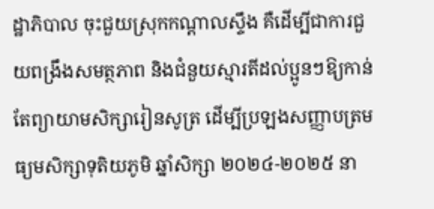ដ្ឋាភិបាល ចុះជួយស្រុកកណ្តាលស្ទឹង គឺដើម្បីជាការជួយពង្រឹងសមត្ថភាព និងជំនួយស្មារតីដល់ប្អូនៗឱ្យកាន់តែព្យាយាមសិក្សារៀនសូត្រ ដើម្បីប្រឡងសញ្ញាបត្រមធ្យមសិក្សាទុតិយភូមិ ឆ្នាំសិក្សា ២០២៤-២០២៥ នា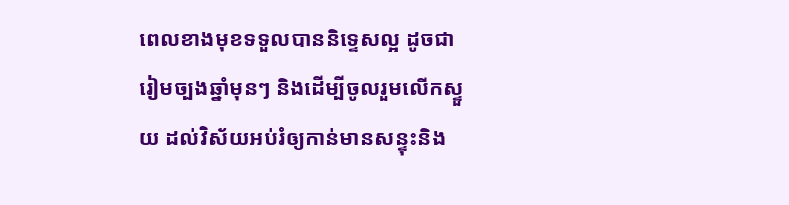ពេលខាងមុខទទួលបាននិទ្ទេសល្អ ដូចជារៀមច្បងឆ្នាំមុនៗ និងដើម្បីចូលរួមលើកស្ទួយ ដល់វិស័យអប់រំឲ្យកាន់មានសន្ទុះនិង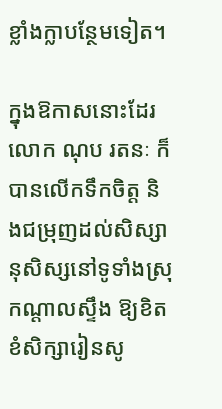ខ្លាំងក្លាបន្ថែមទៀត។

ក្នុងឱកាសនោះដែរ លោក ណុប រតនៈ ក៏បានលើកទឹកចិត្ត និងជម្រុញដល់សិស្សានុសិស្សនៅទូទាំងស្រុកណ្តាលស្ទឹង ឱ្យខិតខំសិក្សារៀនសូ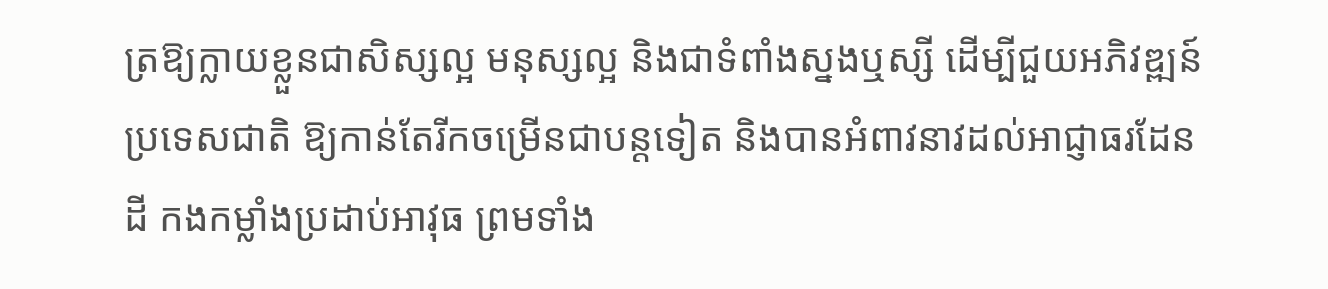ត្រឱ្យក្លាយខ្លួនជាសិស្សល្អ មនុស្សល្អ និងជាទំពាំងស្នងឬស្សី ដើម្បីជួយអភិវឌ្ឍន៍ប្រទេសជាតិ ឱ្យកាន់តែរីកចម្រើនជាបន្តទៀត និងបានអំពាវនាវដល់អាជ្ញាធរដែនដី កងកម្លាំងប្រដាប់អាវុធ ព្រមទាំង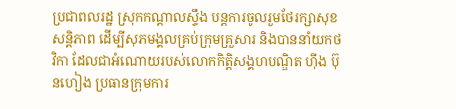ប្រជាពលរដ្ឋ ស្រុកកណ្តាលស្ទឹង បន្តការចូលរួមថែរក្សាសុខសន្តិភាព ដើម្បីសុភមង្គលគ្រប់ក្រុមគ្រួសារ និងបាននាំយកថវិកា ដែលជាអំណោយរបស់លោកកិត្តិសង្គហបណ្ឌិត ហ៊ីង ប៊ុនហៀង ប្រធានក្រុមការ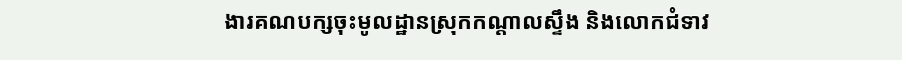ងារគណបក្សចុះមូលដ្ឋានស្រុកកណ្តាលស្ទឹង និងលោកជំទាវ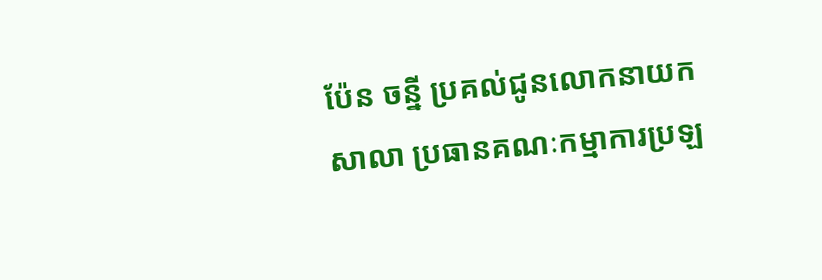ប៉ែន ចន្នី ប្រគល់ជូនលោកនាយកសាលា ប្រធានគណៈកម្មាការប្រឡ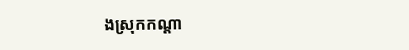ងស្រុកកណ្តា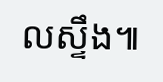លស្ទឹង៕